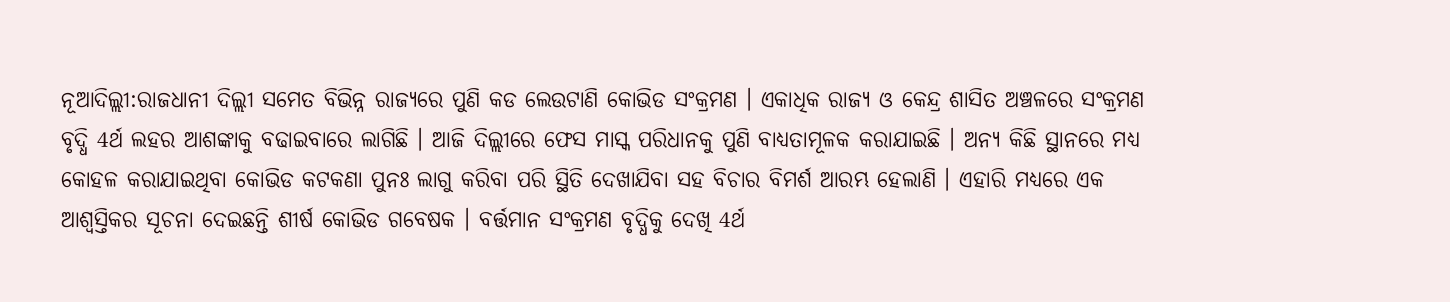ନୂଆଦିଲ୍ଲୀ:ରାଜଧାନୀ ଦିଲ୍ଲୀ ସମେତ ବିଭିନ୍ନ ରାଜ୍ୟରେ ପୁଣି କଡ ଲେଉଟାଣି କୋଭିଡ ସଂକ୍ରମଣ । ଏକାଧିକ ରାଜ୍ୟ ଓ କେନ୍ଦ୍ର ଶାସିତ ଅଞ୍ଚଳରେ ସଂକ୍ରମଣ ବୃଦ୍ଧି 4ର୍ଥ ଲହର ଆଶଙ୍କାକୁ ବଢାଇବାରେ ଲାଗିଛି । ଆଜି ଦିଲ୍ଲୀରେ ଫେସ ମାସ୍କ ପରିଧାନକୁ ପୁଣି ବାଧ୍ୟତାମୂଳକ କରାଯାଇଛି । ଅନ୍ୟ କିଛି ସ୍ଥାନରେ ମଧ୍ୟ କୋହଳ କରାଯାଇଥିବା କୋଭିଡ କଟକଣା ପୁନଃ ଲାଗୁ କରିବା ପରି ସ୍ଥିତି ଦେଖାଯିବା ସହ ବିଚାର ବିମର୍ଶ ଆରମ୍ଭ ହେଲାଣି । ଏହାରି ମଧ୍ୟରେ ଏକ ଆଶ୍ବସ୍ତିକର ସୂଚନା ଦେଇଛନ୍ତି ଶୀର୍ଷ କୋଭିଡ ଗବେଷକ । ବର୍ତ୍ତମାନ ସଂକ୍ରମଣ ବୃଦ୍ଧିକୁ ଦେଖି 4ର୍ଥ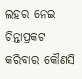ଲହର ନେଇ ଚିନ୍ତାପ୍ରକଟ କରିବାର କୌଣସି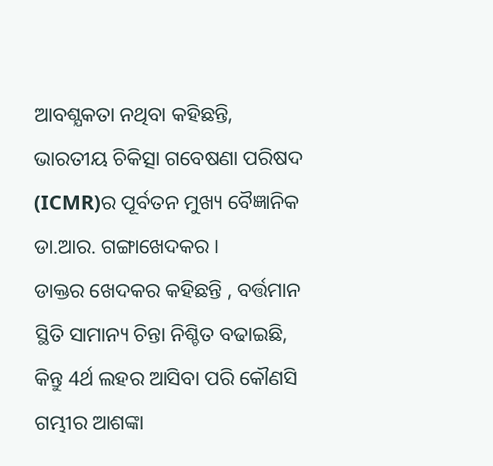ଆବଶ୍ଯକତା ନଥିବା କହିଛନ୍ତି, ଭାରତୀୟ ଚିକିତ୍ସା ଗବେଷଣା ପରିଷଦ (ICMR)ର ପୂର୍ବତନ ମୁଖ୍ୟ ବୈଜ୍ଞାନିକ ଡା.ଆର. ଗଙ୍ଗାଖେଦକର ।
ଡାକ୍ତର ଖେଦକର କହିଛନ୍ତି , ବର୍ତ୍ତମାନ ସ୍ଥିତି ସାମାନ୍ୟ ଚିନ୍ତା ନିଶ୍ଚିତ ବଢାଇଛି, କିନ୍ତୁ 4ର୍ଥ ଲହର ଆସିବା ପରି କୌଣସି ଗମ୍ଭୀର ଆଶଙ୍କା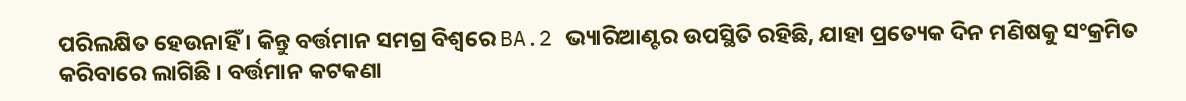ପରିଲକ୍ଷିତ ହେଉନାହିଁ । କିନ୍ତୁ ବର୍ତ୍ତମାନ ସମଗ୍ର ବିଶ୍ବରେ BA.2 ଭ୍ୟାରିଆଣ୍ଟର ଉପସ୍ଥିତି ରହିଛି, ଯାହା ପ୍ରତ୍ୟେକ ଦିନ ମଣିଷକୁ ସଂକ୍ରମିତ କରିବାରେ ଲାଗିଛି । ବର୍ତ୍ତମାନ କଟକଣା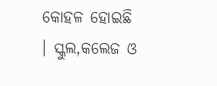କୋହଳ ହୋଇଛି । ସ୍କୁଲ,କଲେଜ ଓ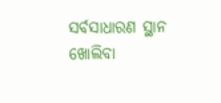ସର୍ବସାଧାରଣ ସ୍ଥାନ ଖୋଲିବା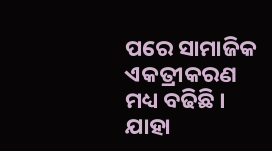ପରେ ସାମାଜିକ ଏକତ୍ରୀକରଣ ମଧ୍ୟ ବଢିଛି । ଯାହା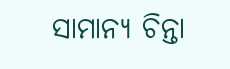ସାମାନ୍ୟ ଚିନ୍ତା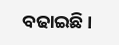ବଢାଇଛି ।